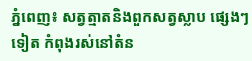ភ្នំពេញ៖ សត្វត្មាតនិងពួកសត្វស្លាប ផ្សេងៗទៀត កំពុងរស់នៅតំន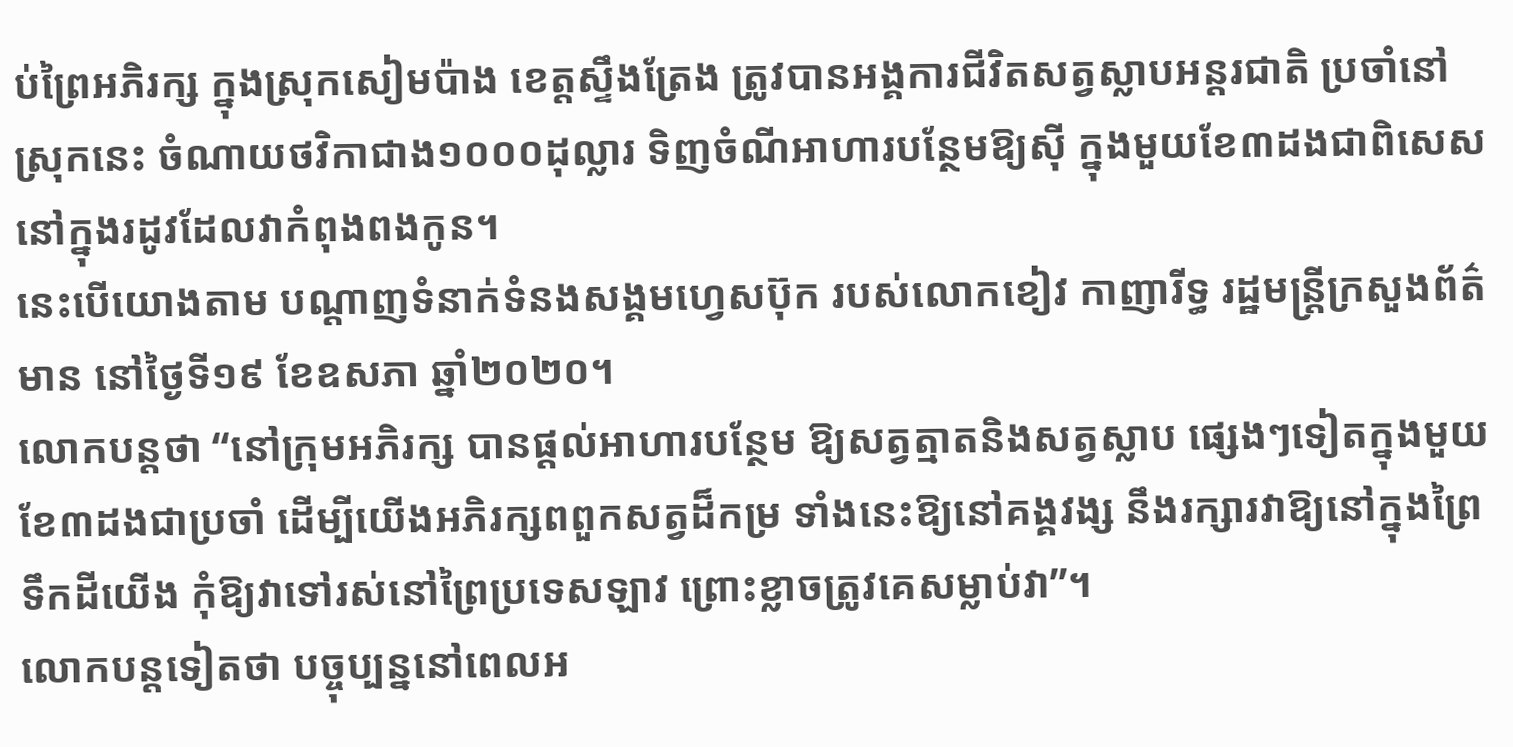ប់ព្រៃអភិរក្ស ក្នុងស្រុកសៀមប៉ាង ខេត្តស្ទឹងត្រែង ត្រូវបានអង្គការជីវិតសត្វស្លាបអន្តរជាតិ ប្រចាំនៅស្រុកនេះ ចំណាយថវិកាជាង១០០០ដុល្លារ ទិញចំណីអាហារបន្ថែមឱ្យស៊ី ក្នុងមួយខែ៣ដងជាពិសេស នៅក្នុងរដូវដែលវាកំពុងពងកូន។
នេះបើយោងតាម បណ្ដាញទំនាក់ទំនងសង្គមហ្វេសប៊ុក របស់លោកខៀវ កាញារីទ្ធ រដ្ឋមន្រ្តីក្រសួងព័ត៌មាន នៅថ្ងៃទី១៩ ខែឧសភា ឆ្នាំ២០២០។
លោកបន្តថា “នៅក្រុមអភិរក្ស បានផ្តល់អាហារបន្ថែម ឱ្យសត្វត្មាតនិងសត្វស្លាប ផ្សេងៗទៀតក្នុងមួយខែ៣ដងជាប្រចាំ ដើម្បីយើងអភិរក្សពពួកសត្វដ៏កម្រ ទាំងនេះឱ្យនៅគង្គវង្ស នឹងរក្សារវាឱ្យនៅក្នុងព្រៃទឹកដីយើង កុំឱ្យវាទៅរស់នៅព្រៃប្រទេសឡាវ ព្រោះខ្លាចត្រូវគេសម្លាប់វា”។
លោកបន្តទៀតថា បច្ចុប្បន្ននៅពេលអ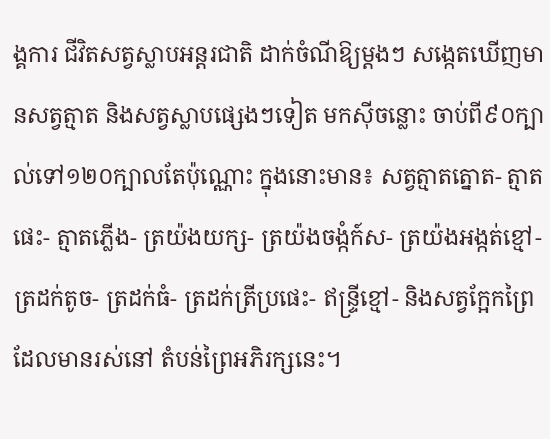ង្គការ ជីវិតសត្វស្លាបអន្តរជាតិ ដាក់ចំណីឱ្យម្តងៗ សង្កេតឃើញមានសត្វត្មាត និងសត្វស្លាបផ្សេងៗទៀត មកស៊ីចន្លោះ ចាប់ពី៩០ក្បាល់ទៅ១២០ក្បាលតែប៉ុណ្ណោះ ក្នុងនោះមាន៖ សត្វត្មាតត្នោត- ត្មាតផេះ- ត្មាតភ្លើង- ត្រយ៉ងយក្ស- ត្រយ៉ងចង្កំក៍ស- ត្រយ៉ងអង្កត់ខ្មៅ- ត្រដក់តូច- ត្រដក់ធំ- ត្រដក់ត្រីប្រផេះ- ឥន្ទ្រីខ្មៅ- និងសត្វក្អែកព្រៃ ដែលមានរស់នៅ តំបន់ព្រៃអភិរក្សនេះ។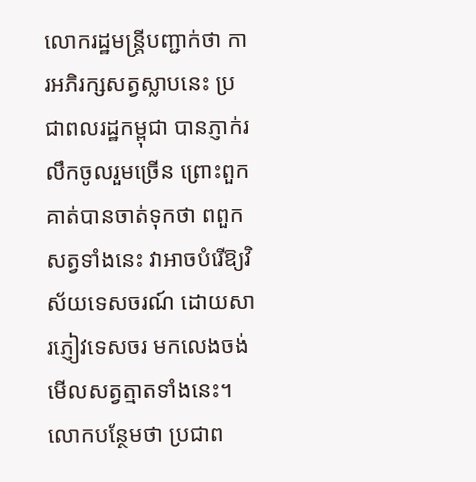លោករដ្ឋមន្រ្តីបញ្ជាក់ថា ការអភិរក្សសត្វស្លាបនេះ ប្រជាពលរដ្ឋកម្ពុជា បានភ្ញាក់រលឹកចូលរួមច្រើន ព្រោះពួកគាត់បានចាត់ទុកថា ពពួកសត្វទាំងនេះ វាអាចបំរើឱ្យវិស័យទេសចរណ៍ ដោយសារភ្ញៀវទេសចរ មកលេងចង់មើលសត្វត្មាតទាំងនេះ។
លោកបន្ថែមថា ប្រជាព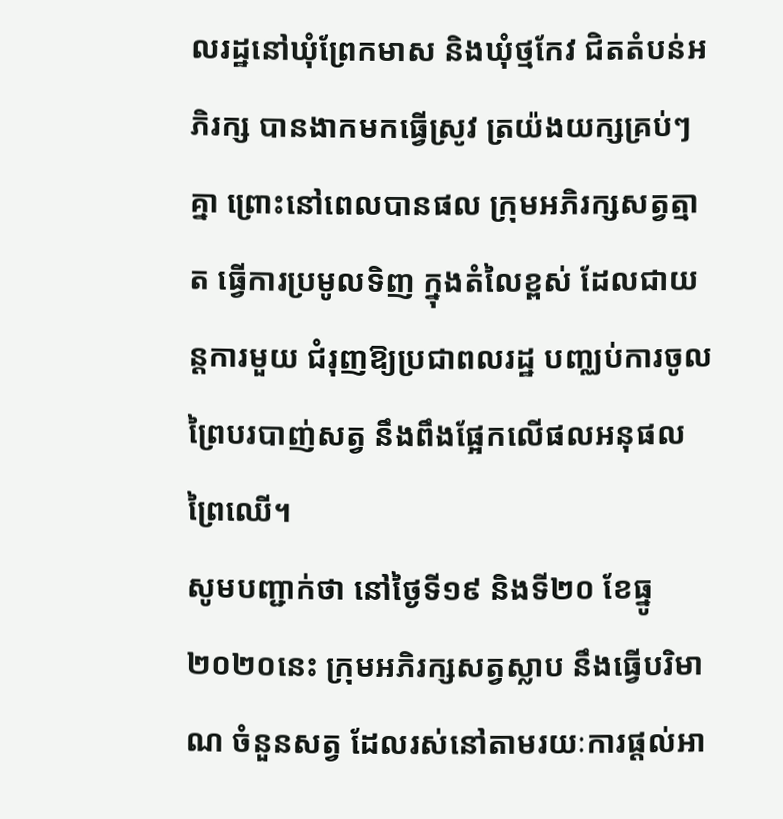លរដ្ឋនៅឃុំព្រែកមាស និងឃុំថ្មកែវ ជិតតំបន់អភិរក្ស បានងាកមកធ្វើស្រូវ ត្រយ៉ងយក្សគ្រប់ៗគ្នា ព្រោះនៅពេលបានផល ក្រុមអភិរក្សសត្វត្មាត ធ្វើការប្រមូលទិញ ក្នុងតំលៃខ្ពស់ ដែលជាយន្តការមួយ ជំរុញឱ្យប្រជាពលរដ្ឋ បញ្ឈប់ការចូលព្រៃបរបាញ់សត្វ នឹងពឹងផ្អែកលើផលអនុផលព្រៃឈើ។
សូមបញ្ជាក់ថា នៅថ្ងៃទី១៩ និងទី២០ ខែធ្នូ ២០២០នេះ ក្រុមអភិរក្សសត្វស្លាប នឹងធ្វើបរិមាណ ចំនួនសត្វ ដែលរស់នៅតាមរយៈការផ្តល់អា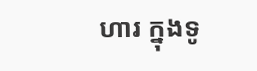ហារ ក្នុងទូ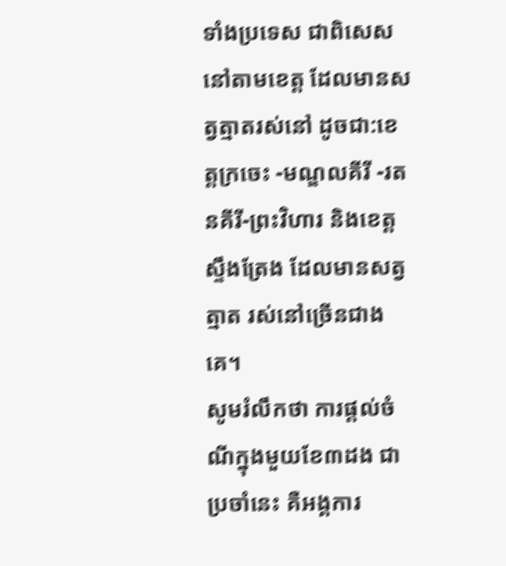ទាំងប្រទេស ជាពិសេសនៅតាមខេត្ត ដែលមានសត្វត្មាតរស់នៅ ដូចជា:ខេត្តក្រចេះ -មណ្ឌលគីរី -រតនគីរី-ព្រះវិហារ និងខេត្តស្ទឹងត្រែង ដែលមានសត្វត្មាត រស់នៅច្រើនជាងគេ។
សូមរំលឹកថា ការផ្តល់ចំណីក្នុងមួយខែ៣ដង ជាប្រចាំនេះ គឺអង្គការ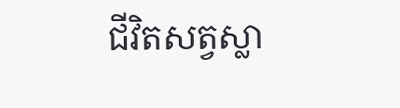ជីវិតសត្វស្លា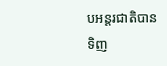បអន្តរជាតិបាន
ទិញ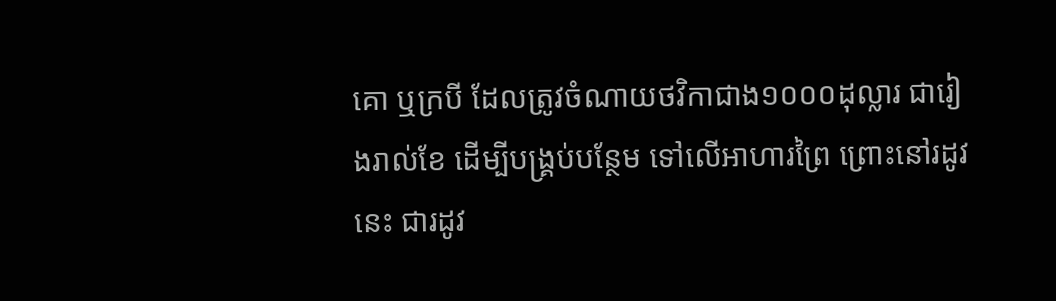គោ ឬក្របី ដែលត្រូវចំណាយថវិកាជាង១០០០ដុល្លារ ជារៀងរាល់ខែ ដើម្បីបង្គ្រប់បន្ថែម ទៅលើអាហារព្រៃ ព្រោះនៅរដូវនេះ ជារដូវ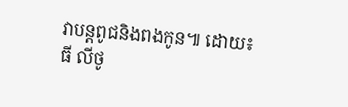វាបន្តពូជនិងពងកូន៕ ដោយ៖ធី លីថូ